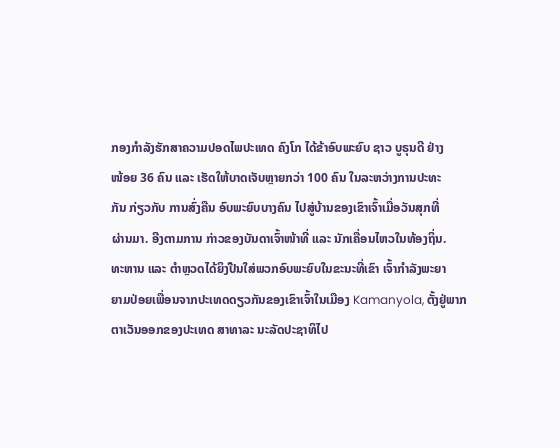ກອງກຳລັງຮັກສາຄວາມປອດໄພປະເທດ ຄົງໂກ ໄດ້ຂ້າອົບພະຍົບ ຊາວ ບູຣຸນດີ ຢ່າງ
ໜ້ອຍ 36 ຄົນ ແລະ ເຮັດໃຫ້ບາດເຈັບຫຼາຍກວ່າ 100 ຄົນ ໃນລະຫວ່າງການປະທະ
ກັນ ກ່ຽວກັບ ການສົ່ງຄືນ ອົບພະຍົບບາງຄົນ ໄປສູ່ບ້ານຂອງເຂົາເຈົ້າເມື່ອວັນສຸກທີ່
ຜ່ານມາ. ອີງຕາມການ ກ່າວຂອງບັນດາເຈົ້າໜ້າທີ່ ແລະ ນັກເຄື່ອນໄຫວໃນທ້ອງຖິ່ນ.
ທະຫານ ແລະ ຕຳຫຼວດໄດ້ຍິງປືນໃສ່ພວກອົບພະຍົບໃນຂະນະທີ່ເຂົາ ເຈົ້າກຳລັງພະຍາ
ຍາມປ່ອຍເພື່ອນຈາກປະເທດດຽວກັນຂອງເຂົາເຈົ້າໃນເມືອງ Kamanyola, ຕັ້ງຢູ່ພາກ
ຕາເວັນອອກຂອງປະເທດ ສາທາລະ ນະລັດປະຊາທິໄປ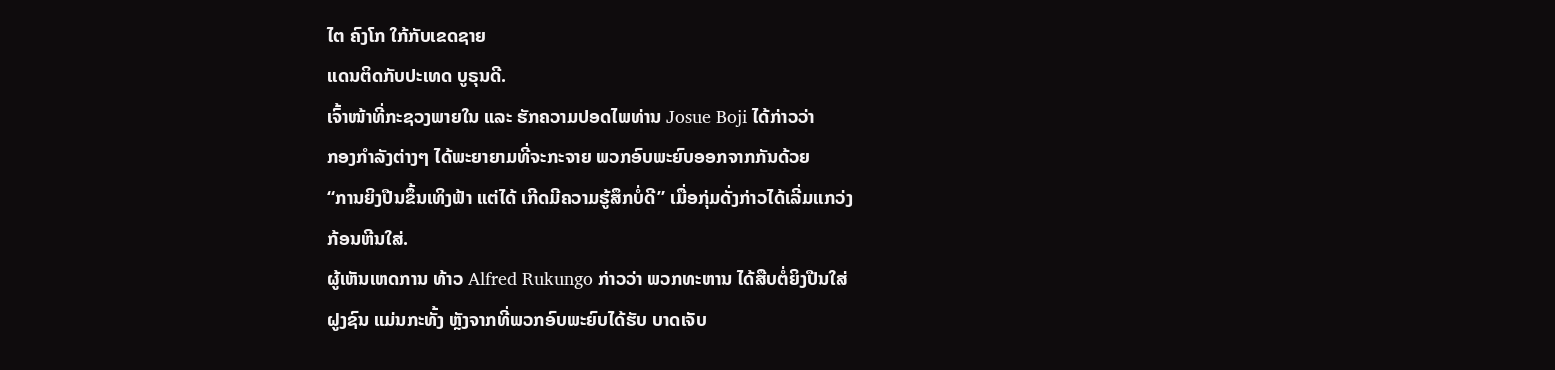ໄຕ ຄົງໂກ ໃກ້ກັບເຂດຊາຍ
ແດນຕິດກັບປະເທດ ບູຣຸນດີ.
ເຈົ້າໜ້າທີ່ກະຊວງພາຍໃນ ແລະ ຮັກຄວາມປອດໄພທ່ານ Josue Boji ໄດ້ກ່າວວ່າ
ກອງກຳລັງຕ່າງໆ ໄດ້ພະຍາຍາມທີ່ຈະກະຈາຍ ພວກອົບພະຍົບອອກຈາກກັນດ້ວຍ
“ການຍິງປືນຂຶ້ນເທິງຟ້າ ແຕ່ໄດ້ ເກີດມີຄວາມຮູ້ສຶກບໍ່ດີ” ເມື່ອກຸ່ມດັ່ງກ່າວໄດ້ເລີ່ມແກວ່ງ
ກ້ອນຫີນໃສ່.
ຜູ້ເຫັນເຫດການ ທ້າວ Alfred Rukungo ກ່າວວ່າ ພວກທະຫານ ໄດ້ສືບຕໍ່ຍິງປືນໃສ່
ຝູງຊົນ ແມ່ນກະທັ້ງ ຫຼັງຈາກທີ່ພວກອົບພະຍົບໄດ້ຮັບ ບາດເຈັບ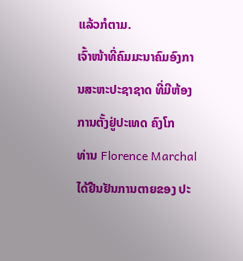ແລ້ວກໍຕາມ.
ເຈົ້າໜ້າທີ່ຄົມມະນາຄົມອົງການສະຫະປະຊາຊາດ ທີ່ມີຫ້ອງການຕັ້ງຢູ່ປະເທດ ຄົງໂກ
ທ່ານ Florence Marchal ໄດ້ຢືນຢັນການຕາຍຂອງ ປະ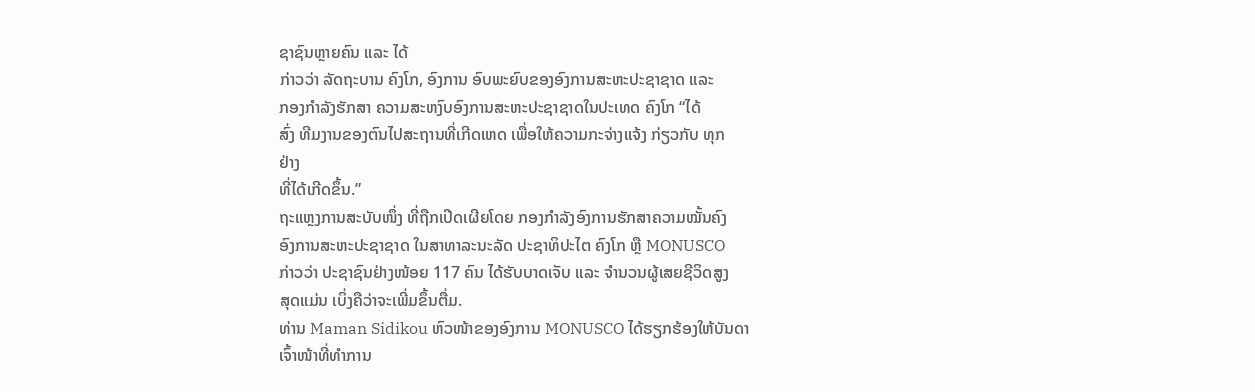ຊາຊົນຫຼາຍຄົນ ແລະ ໄດ້
ກ່າວວ່າ ລັດຖະບານ ຄົງໂກ, ອົງການ ອົບພະຍົບຂອງອົງການສະຫະປະຊາຊາດ ແລະ
ກອງກຳລັງຮັກສາ ຄວາມສະຫງົບອົງການສະຫະປະຊາຊາດໃນປະເທດ ຄົງໂກ “ໄດ້
ສົ່ງ ທີມງານຂອງຕົນໄປສະຖານທີ່ເກີດເຫດ ເພື່ອໃຫ້ຄວາມກະຈ່າງແຈ້ງ ກ່ຽວກັບ ທຸກ
ຢ່າງ
ທີ່ໄດ້ເກີດຂຶ້ນ.”
ຖະແຫຼງການສະບັບໜຶ່ງ ທີ່ຖືກເປີດເຜີຍໂດຍ ກອງກຳລັງອົງການຮັກສາຄວາມໝັ້ນຄົງ
ອົງການສະຫະປະຊາຊາດ ໃນສາທາລະນະລັດ ປະຊາທິປະໄຕ ຄົງໂກ ຫຼື MONUSCO
ກ່າວວ່າ ປະຊາຊົນຢ່າງໜ້ອຍ 117 ຄົນ ໄດ້ຮັບບາດເຈັບ ແລະ ຈຳນວນຜູ້ເສຍຊີວິດສູງ
ສຸດແມ່ນ ເບິ່ງຄືວ່າຈະເພີ່ມຂຶ້ນຕື່ມ.
ທ່ານ Maman Sidikou ຫົວໜ້າຂອງອົງການ MONUSCO ໄດ້ຮຽກຮ້ອງໃຫ້ບັນດາ
ເຈົ້າໜ້າທີ່ທຳການ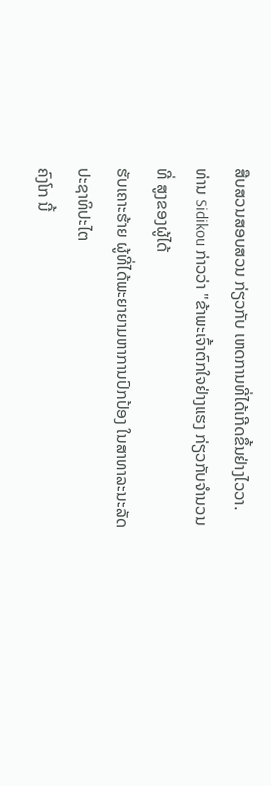ສືບສວນສອບສວນ ກ່ຽວກັບ ເຫດການທີ່ໄດ້ເກີດຂຶ້ນຢ່າງໄວວາ.
ທ່ານ Sidikou ກ່າວວ່າ "ຂ້າພະເຈົ້າຕົກໃຈຢ່າງແຮງ ກ່ຽວກັບຈຳນວນທີ່ ສູງຂອງຜູ້ໄດ້
ຮັບເຄາະຮ້າຍ ຜູ້ທີ່ໄດ້ພະຍາຍາມຫາການປົກປ້ອງ ໃນສາທາລະນະລັດປະຊາທິປະໄຕ
ຄົງໂກ ນີ້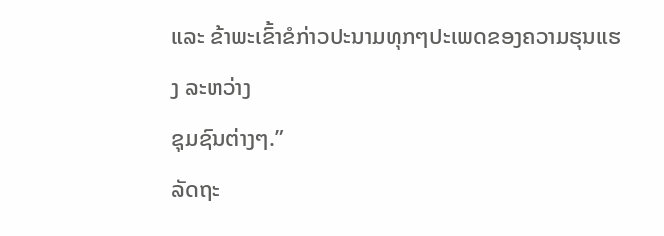ແລະ ຂ້າພະເຂົ້າຂໍກ່າວປະນາມທຸກໆປະເພດຂອງຄວາມຮຸນແຮງ ລະຫວ່າງ
ຊຸມຊົນຕ່າງໆ.”
ລັດຖະ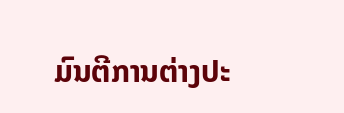ມົນຕີການຕ່າງປະ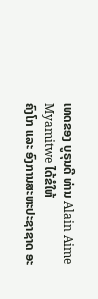ເທດຂອງ ບູຣຸນດີ ທ່ານ Alain Aime Myamitwe ໄດ້ຂໍໃຫ້
ຄົງໂກ ແລະ ອົງການສະຫະປະຊາຊາດ ອະ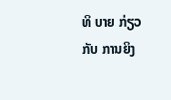ທິ ບາຍ ກ່ຽວກັບ ການຍິງ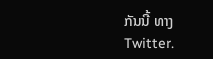ກັນນີ້ ທາງ
Twitter.